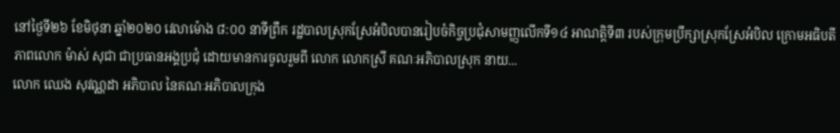នៅថ្ងៃទី២៦ ខែមិថុនា ឆ្នាំ២០២០ វេលាម៉ោង ៨:០០ នាទីព្រឹក រដ្ឋបាលស្រុកស្រែអំបិលបានរៀបចំកិច្ចប្រជុំសាមញ្ញលើកទី១៤ អាណត្តិទី៣ របស់ក្រុមប្រឹក្សាស្រុកស្រែអំបិល ក្រោមអធិបតីភាពលោក ម៉ាស់ សុជា ជាប្រធានអង្គប្រជុំ ដោយមានការចូលរួមពី លោក លោកស្រី គណៈអភិបាលស្រុក នាយ...
លោក ឈេង សុវណ្ណដា អភិបាល នៃគណៈអភិបាលក្រុង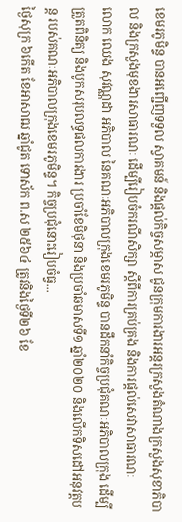ខេមរភូមិន្ទ បានអញ្ជើញទទួល ស្វាគមន៍ និងផ្តល់កិច្ចសម្ភាស ជូនក្រុមការងារអន្តរក្រសួងតំណាងក្រសួងសុខាភិបាល និងក្រសួងមុខងារសាធារណៈ ដើម្បីរៀបចំករណីសិក្សា ស្តីពីការគ្រប់គ្រង និងការផ្តល់សេវាសាធារណៈ
លោក ឈេង សុវណ្ណដា អភិបាល នៃគណៈអភិបាលក្រុងខេមរភូមិន្ទ បានដឹកនាំកិច្ចប្រជុំគណៈអភិបាលក្រុង ដើម្បីត្រួតពិនិត្យ និងបូកសរុបលទ្ធផលការងារ ប្រចាំខែមិថុនា និងប្រចាំឆមាសទី១ ឆ្នាំ២០២០ និងលើកទិសដៅអនុវត្តបន្ត របស់គណៈអភិបាលក្រុងខេមរភូមិន្ទ។ កិច្ចប្រជុំនោះរៀបចំធ្វ...
ថ្ងៃសុក្រ ៦កើត ខែអាសាឍ ឆ្នាំជូត ទោស័ក ព.ស ២៥៦៤ ត្រូវនិងថ្ងៃទី២៦ ខែ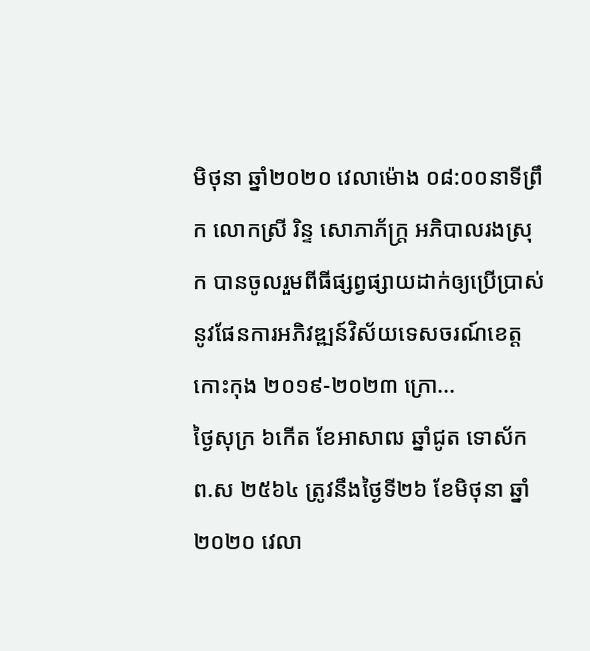មិថុនា ឆ្នាំ២០២០ វេលាម៉ោង ០៨:០០នាទីព្រឹក លោកស្រី រិន្ទ សោភាភ័ក្រ្ត អភិបាលរងស្រុក បានចូលរួមពីធីផ្សព្វផ្សាយដាក់ឲ្យប្រើប្រាស់ នូវផែនការអភិវឌ្ឍន៍វិស័យទេសចរណ៍ខេត្ត កោះកុង ២០១៩-២០២៣ ក្រោ...
ថ្ងៃសុក្រ ៦កើត ខែអាសាឍ ឆ្នាំជូត ទោស័ក ព.ស ២៥៦៤ ត្រូវនឹងថ្ងៃទី២៦ ខែមិថុនា ឆ្នាំ២០២០ វេលា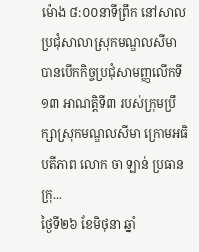ម៉ោង ៨:០០នាទីព្រឹក នៅសាលប្រជុំសាលាស្រុកមណ្ឌលសីមា បានបើកកិច្ចប្រជុំសាមញ្ញលើកទី១៣ អាណត្តិទី៣ របស់ក្រុមប្រឹក្សាស្រុកមណ្ឌលសីមា ក្រោមអធិបតីភាព លោក ចា ឡាន់ ប្រធានក្រុ...
ថ្ងៃទី២៦ ខែមិថុនា ឆ្នាំ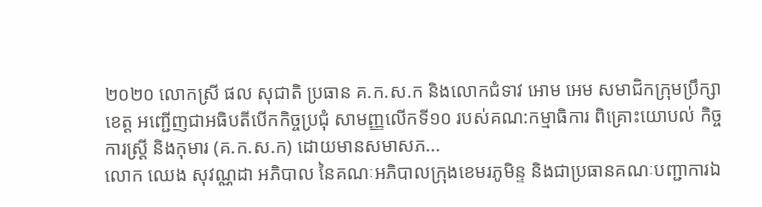២០២០ លោកស្រី ផល សុជាតិ ប្រធាន គ.ក.ស.ក និងលោកជំទាវ អោម អេម សមាជិកក្រុមប្រឹក្សាខេត្ត អញ្ជេីញជាអធិបតីបេីកកិច្ចប្រជុំ សាមញ្ញលេីកទី១០ របស់គណ:កម្មាធិការ ពិគ្រោះយោបល់ កិច្ចការស្រ្តី និងកុមារ (គ.ក.ស.ក) ដោយមានសមាសភ...
លោក ឈេង សុវណ្ណដា អភិបាល នៃគណៈអភិបាលក្រុងខេមរភូមិន្ទ និងជាប្រធានគណៈបញ្ជាការឯ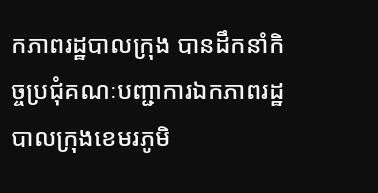កភាពរដ្ឋបាលក្រុង បានដឹកនាំកិច្ចប្រជុំគណៈបញ្ជាការឯកភាពរដ្ឋបាលក្រុងខេមរភូមិ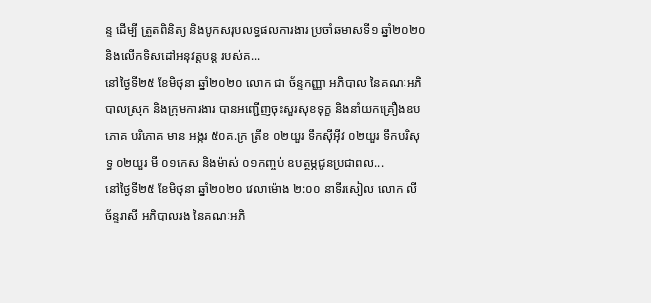ន្ទ ដើម្បី ត្រួតពិនិត្យ និងបូកសរុបលទ្ធផលការងារ ប្រចាំឆមាសទី១ ឆ្នាំ២០២០ និងលើកទិសដៅអនុវត្តបន្ត របស់គ...
នៅថ្ងៃទី២៥ ខែមិថុនា ឆ្នាំ២០២០ លោក ជា ច័ន្ទកញ្ញា អភិបាល នៃគណៈអភិបាលស្រុក និងក្រុមការងារ បានអញ្ជើញចុះសួរសុខទុក្ខ និងនាំយកគ្រឿងឧបភោគ បរិភោគ មាន អង្ករ ៥០គ.ក្រ ត្រីខ ០២យួរ ទឹកស៊ីអ៊ីវ ០២យួរ ទឹកបរិសុទ្ធ ០២យួរ មី ០១កេស និងម៉ាស់ ០១កញ្ចប់ ឧបត្ថម្ភជូនប្រជាពល...
នៅថ្ងៃទី២៥ ខែមិថុនា ឆ្នាំ២០២០ វេលាម៉ោង ២:០០ នាទីរសៀល លោក លី ច័ន្ទរាសី អភិបាលរង នៃគណៈអភិ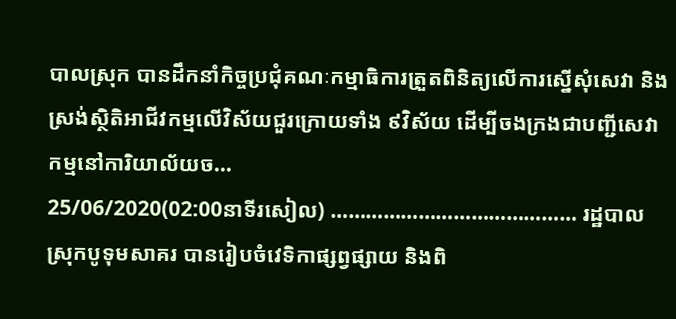បាលស្រុក បានដឹកនាំកិច្ចប្រជុំគណៈកម្មាធិការត្រួតពិនិត្យលើការស្នើសុំសេវា និងស្រង់ស្ថិតិអាជីវកម្មលើវិស័យជួរក្រោយទាំង ៩វិស័យ ដើម្បីចងក្រងជាបញ្ជីសេវាកម្មនៅការិយាល័យច...
25/06/2020(02:00នាទីរសៀល) …………………………………… រដ្ឋបាលស្រុកបូទុមសាគរ បានរៀបចំវេទិកាផ្សព្វផ្សាយ និងពិ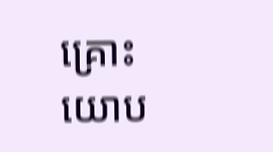គ្រោះយោប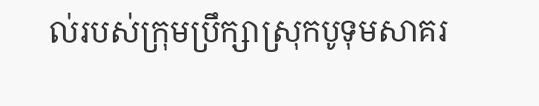ល់របស់ក្រុមប្រឹក្សាស្រុកបូទុមសាគរ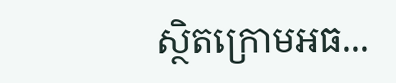ស្ថិតក្រោមអធ...